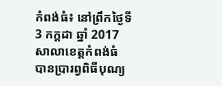កំពង់ធំ៖ នៅព្រឹកថ្ងៃទី 3 កក្ដដា ឆ្នាំ 2017 សាលាខេត្តកំពង់ធំ បានប្រារព្វពិធីបុណ្យ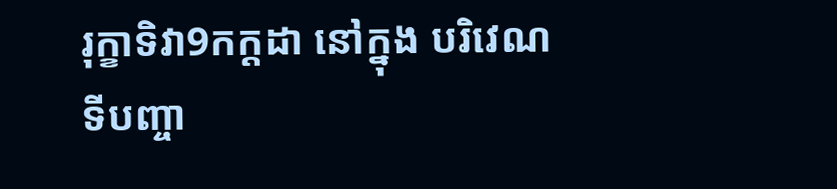រុក្ខាទិវា9កក្ដដា នៅក្នុង បរិវេណ ទីបញ្ចា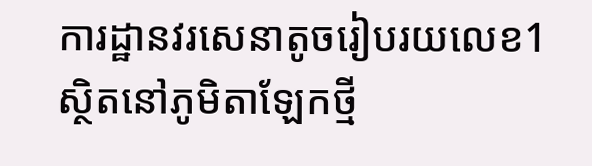ការដ្ឋានវរសេនាតូចរៀបរយលេខ1 ស្ថិតនៅភូមិតាឡែកថ្មី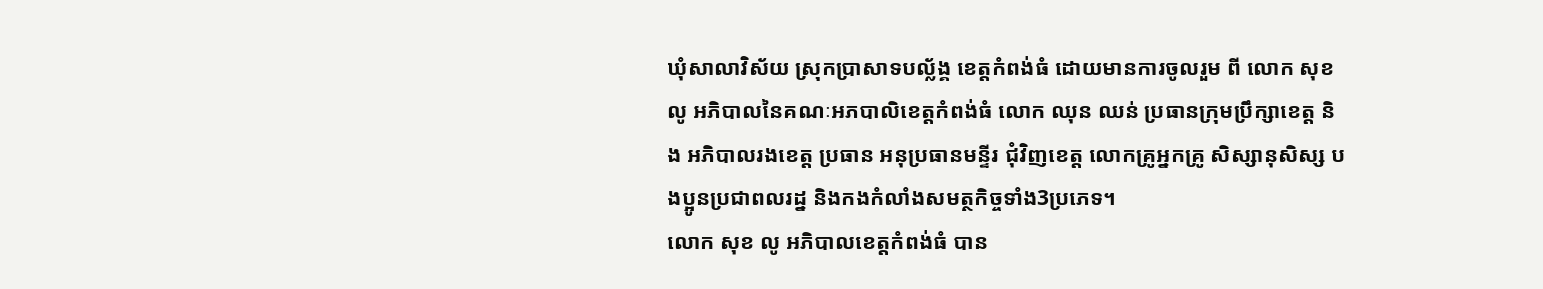ឃុំសាលាវិស័យ ស្រុកប្រាសាទបល្ល័ង្គ ខេត្តកំពង់ធំ ដោយមានការចូលរួម ពី លោក សុខ លូ អភិបាលនៃគណៈអភបាលិខេត្តកំពង់ធំ លោក ឈុន ឈន់ ប្រធានក្រុមប្រឹក្សាខេត្ត និង អភិបាលរងខេត្ត ប្រធាន អនុប្រធានមន្ទីរ ជុំវិញខេត្ត លោកគ្រូអ្នកគ្រូ សិស្សានុសិស្ស បងប្អូនប្រជាពលរដ្ន និងកងកំលាំងសមត្ថកិច្ចទាំង3ប្រភេទ។
លោក សុខ លូ អភិបាលខេត្តកំពង់ធំ បាន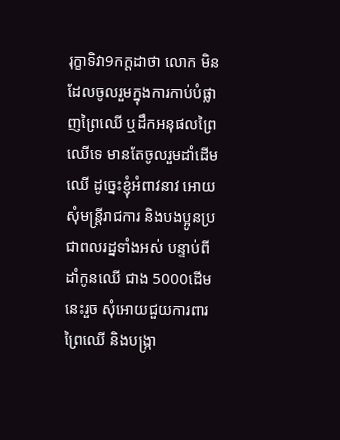រុក្ខាទិវា9កក្ដដាថា លោក មិនដែលចូលរួមក្នុងការកាប់បំផ្លាញព្រៃឈើ ឬដឹកអនុផលព្រៃឈើទេ មានតែចូលរួមដាំដើមឈើ ដូច្នេះខ្ញុំអំពាវនាវ អោយសុំមន្រ្ដីរាជការ និងបងប្អូនប្រជាពលរដ្នទាំងអស់ បន្ទាប់ពីដាំកូនឈើ ជាង 5000ដើម នេះរួច សុំអោយជួយការពារព្រៃឈើ និងបង្រ្កា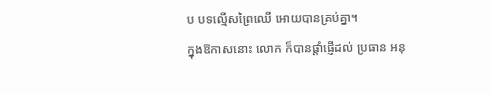ប បទល្មើសព្រៃឈើ អោយបានគ្រប់គ្នា។
ក្នុងឱកាសនោះ លោក ក៏បានផ្ដាំផ្ញើដល់ ប្រធាន អនុ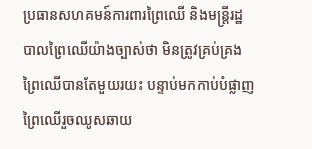ប្រធានសហគមន៍ការពារព្រៃឈើ និងមន្រ្ដីរដ្ឋបាលព្រៃឈើយ៉ាងច្បាស់ថា មិនត្រូវគ្រប់គ្រងព្រៃឈើបានតែមួយរយះ បន្ទាប់មកកាប់បំផ្លាញ ព្រៃឈើរួចឈូសឆាយ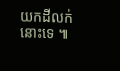យកដីលក់នោះទេ ៕